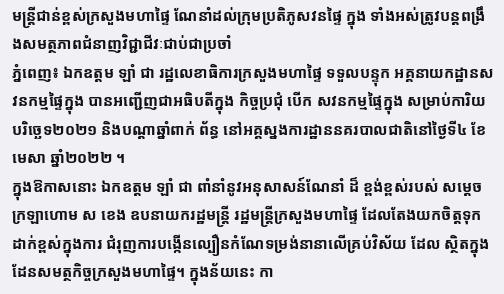មន្រ្តីជាន់ខ្ពស់ក្រសួងមហាផ្ទៃ ណែនាំដល់ក្រុមប្រតិភូសវនផ្ទៃ ក្នុង ទាំងអស់ត្រូវបន្តពង្រឹងសមត្ថភាពជំនាញវិជ្ជាជីវៈជាប់ជាប្រចាំ
ភ្នំពេញ៖ ឯកឧត្តម ឡាំ ជា រដ្ឋលេខាធិការក្រសួងមហាផ្ទៃ ទទួលបន្ទុក អគ្គនាយកដ្ឋានសវនកម្មផ្ទៃក្នុង បានអញ្ជើញជាអធិបតីក្នុង កិច្ចប្រជុំ បើក សវនកម្មផ្ទៃក្នុង សម្រាប់ការិយបរិច្ឆេទ២០២១ និងបណ្តាឆ្នាំពាក់ ព័ន្ធ នៅអគ្គស្នងការដ្ឋាននគរបាលជាតិនៅថ្ងៃទី៤ ខែមេសា ឆ្នាំ២០២២ ។
ក្នុងឱកាសនោះ ឯកឧត្តម ឡាំ ជា ពាំនាំនូវអនុសាសន៍ណែនាំ ដ៏ ខ្ពង់ខ្ពស់របស់ សម្តេចក្រឡាហោម ស ខេង ឧបនាយករដ្ឋមន្រ្តី រដ្ឋមន្ត្រីក្រសួងមហាផ្ទៃ ដែលតែងយកចិត្តទុកដាក់ខ្ពស់ក្នុងការ ជំរុញការបង្កើនល្បឿនកំណែទម្រង់នានាលើគ្រប់វិស័យ ដែល ស្ថិតក្នុងដែនសមត្ថកិច្ចក្រសួងមហាផ្ទៃ។ ក្នុងន័យនេះ កា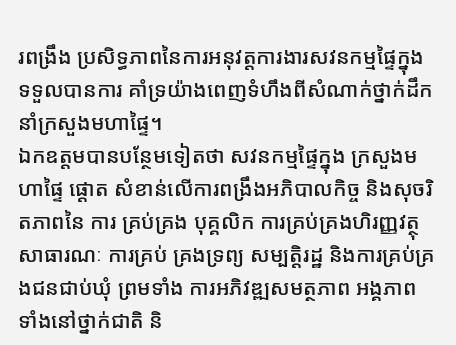រពង្រឹង ប្រសិទ្ធភាពនៃការអនុវត្តការងារសវនកម្មផ្ទៃក្នុង ទទួលបានការ គាំទ្រយ៉ាងពេញទំហឹងពីសំណាក់ថ្នាក់ដឹកនាំក្រសួងមហាផ្ទៃ។
ឯកឧត្តមបានបន្ថែមទៀតថា សវនកម្មផ្ទៃក្នុង ក្រសួងមហាផ្ទៃ ផ្តោត សំខាន់លើការពង្រឹងអភិបាលកិច្ច និងសុចរិតភាពនៃ ការ គ្រប់គ្រង បុគ្គលិក ការគ្រប់គ្រងហិរញ្ញវត្ថុសាធារណៈ ការគ្រប់ គ្រងទ្រព្យ សម្បត្តិរដ្ឋ និងការគ្រប់គ្រងជនជាប់ឃុំ ព្រមទាំង ការអភិវឌ្ឍសមត្ថភាព អង្គភាព ទាំងនៅថ្នាក់ជាតិ និ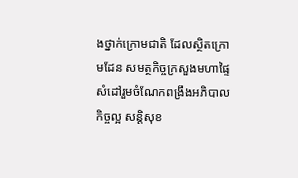ងថ្នាក់ក្រោមជាតិ ដែលស្ថិតក្រោមដែន សមត្ថកិច្ចក្រសួងមហាផ្ទៃ សំដៅរួមចំណែកពង្រឹងអភិបាលកិច្ចល្អ សន្តិសុខ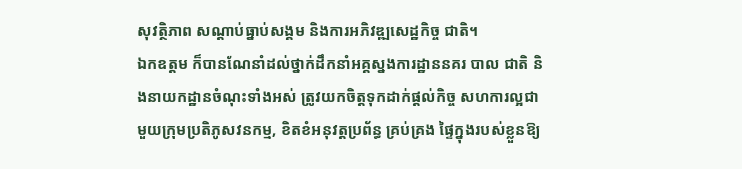សុវត្ថិភាព សណ្តាប់ធ្នាប់សង្គម និងការអភិវឌ្ឍសេដ្ឋកិច្ច ជាតិ។
ឯកឧត្តម ក៏បានណែនាំដល់ថ្នាក់ដឹកនាំអគ្គស្នងការដ្ឋាននគរ បាល ជាតិ និងនាយកដ្ឋានចំណុះទាំងអស់ ត្រូវយកចិត្តទុកដាក់ផ្តល់កិច្ច សហការល្អជាមួយក្រុមប្រតិភូសវនកម្ម, ខិតខំអនុវត្តប្រព័ន្ធ គ្រប់គ្រង ផ្ទៃក្នុងរបស់ខ្លួនឱ្យ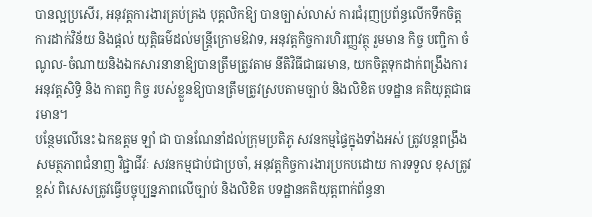បានល្អប្រសើរ, អនុវត្តការងារគ្រប់គ្រង បុគ្គលិកឱ្យ បានច្បាស់លាស់ ការជំរុញប្រព័ន្ធលើកទឹកចិត្ត ការដាក់វិន័យ និងផ្តល់ យុត្តិធម៌ដល់មន្ត្រីក្រោមឱវាទ, អនុវត្តកិច្ចការហិរញ្ញវត្ថុ រួមមាន កិច្ច បញ្ជិកា ចំណូល-ចំណាយនិងឯកសារនានាឱ្យបានត្រឹមត្រូវតាម នីតិវិធីជាធរមាន, យកចិត្តទុកដាក់ពង្រឹងការអនុវត្តសិទ្ធិ និង កាតព្វ កិច្ច របស់ខ្លួនឱ្យបានត្រឹមត្រូវស្របតាមច្បាប់ និងលិខិត បទដ្ឋាន គតិយុត្តជាធរមាន។
បន្ថែមលើនេះ ឯកឧត្តម ឡាំ ជា បានណែនាំដល់ក្រុមប្រតិភូ សវនកម្មផ្ទៃក្នុងទាំងអស់ ត្រូវបន្តពង្រឹងសមត្ថភាពជំនាញ វិជ្ជាជីវៈ សវនកម្មជាប់ជាប្រចាំ, អនុវត្តកិច្ចការងារប្រកបដោយ ការទទួល ខុសត្រូវខ្ពស់ ពិសេសត្រូវធ្វើបច្ចុប្បន្នភាពលើច្បាប់ និងលិខិត បទដ្ឋានគតិយុត្តពាក់ព័ន្ធនា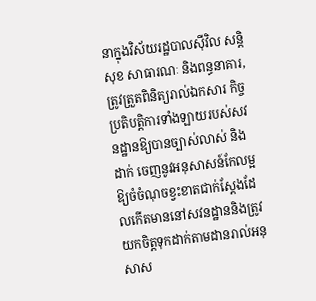នាក្នុងវិស័យរដ្ឋបាលស៊ីវិល សន្តិសុខ សាធារណៈ និងពន្ធនាគារ, ត្រូវត្រួតពិនិត្យរាល់ឯកសារ កិច្ច ប្រតិបត្តិការទាំងឡាយរបស់សវនដ្ឋានឱ្យបានច្បាស់លាស់ និងដាក់ ចេញនូវអនុសាសន៍កែលម្អឱ្យចំចំណុចខ្វះខាតជាក់ស្ដែងដែលកើតមាននៅសវនដ្ឋាននិងត្រូវយកចិត្តទុកដាក់តាមដានរាល់អនុសាស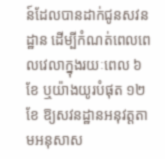ន៍ដែលបានដាក់ជូនសវនដ្ឋាន ដើម្បីកំណត់ពេលពេលវេលាក្នុងរយៈពេល ៦ខែ ឬយ៉ាងយូរបំផុត ១២ខែ ឱ្យសវនដ្ឋានអនុវត្តតាមអនុសាស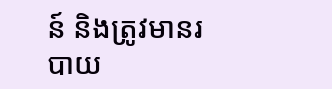ន៍ និងត្រូវមានរបាយ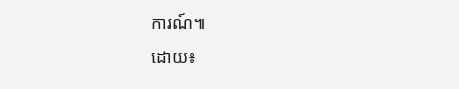ការណ៍៕
ដោយ៖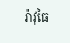រ៉ាវុធៃ